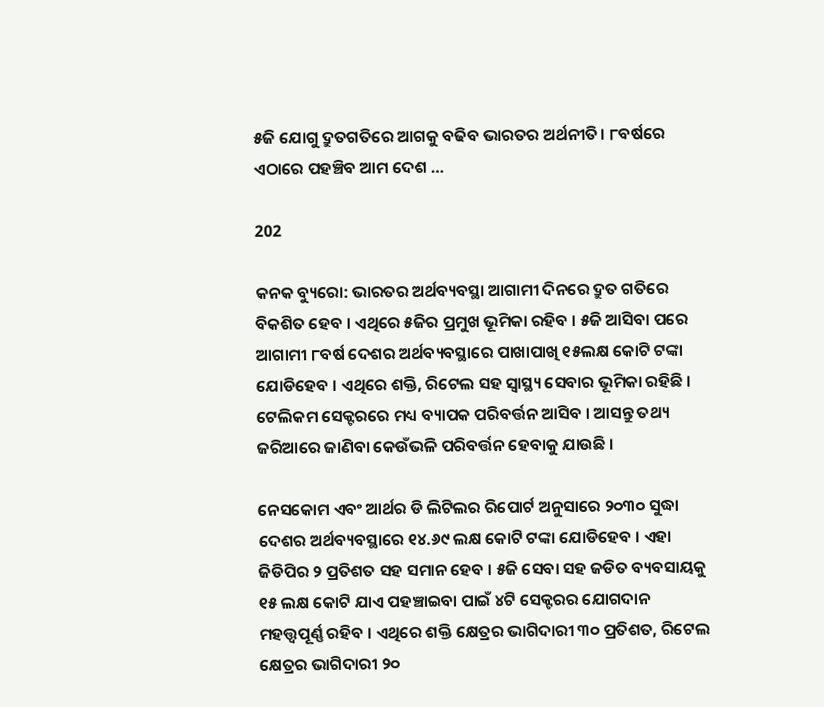୫ଜି ଯୋଗୁ ଦ୍ରୁତଗତିରେ ଆଗକୁ ବଢିବ ଭାରତର ଅର୍ଥନୀତି। ୮ବର୍ଷରେ ଏଠାରେ ପହଞ୍ଚିବ ଆମ ଦେଶ …

202

କନକ ବ୍ୟୁରୋ: ଭାରତର ଅର୍ଥବ୍ୟବସ୍ଥା ଆଗାମୀ ଦିନରେ ଦ୍ରୁତ ଗତିରେ ବିକଶିତ ହେବ । ଏଥିରେ ୫ଜିର ପ୍ରମୁଖ ଭୂମିକା ରହିବ । ୫ଜି ଆସିବା ପରେ ଆଗାମୀ ୮ବର୍ଷ ଦେଶର ଅର୍ଥବ୍ୟବସ୍ଥାରେ ପାଖାପାଖି ୧୫ଲକ୍ଷ କୋଟି ଟଙ୍କା ଯୋଡିହେବ । ଏଥିରେ ଶକ୍ତି, ରିଟେଲ ସହ ସ୍ୱାସ୍ଥ୍ୟ ସେବାର ଭୂମିକା ରହିଛି । ଟେଲିକମ ସେକ୍ଟରରେ ମଧ୍ୟ ବ୍ୟାପକ ପରିବର୍ତ୍ତନ ଆସିବ । ଆସନ୍ତୁ ତଥ୍ୟ ଜରିଆରେ ଜାଣିବା କେଉଁଭଳି ପରିବର୍ତ୍ତନ ହେବାକୁ ଯାଉଛି ।

ନେସକୋମ ଏବଂ ଆର୍ଥର ଡି ଲିଟିଲର ରିପୋର୍ଟ ଅନୁସାରେ ୨୦୩୦ ସୁଦ୍ଧା ଦେଶର ଅର୍ଥବ୍ୟବସ୍ଥାରେ ୧୪.୬୯ ଲକ୍ଷ କୋଟି ଟଙ୍କା ଯୋଡିହେବ । ଏହା ଜିଡିପିର ୨ ପ୍ରତିଶତ ସହ ସମାନ ହେବ । ୫ଜି ସେବା ସହ ଜଡିତ ବ୍ୟବସାୟକୁ ୧୫ ଲକ୍ଷ କୋଟି ଯାଏ ପହଞ୍ଚାଇବା ପାଇଁ ୪ଟି ସେକ୍ଟରର ଯୋଗଦାନ ମହତ୍ତ୍ୱପୂର୍ଣ୍ଣ ରହିବ । ଏଥିରେ ଶକ୍ତି କ୍ଷେତ୍ରର ଭାଗିଦାରୀ ୩୦ ପ୍ରତିଶତ, ରିଟେଲ କ୍ଷେତ୍ରର ଭାଗିଦାରୀ ୨୦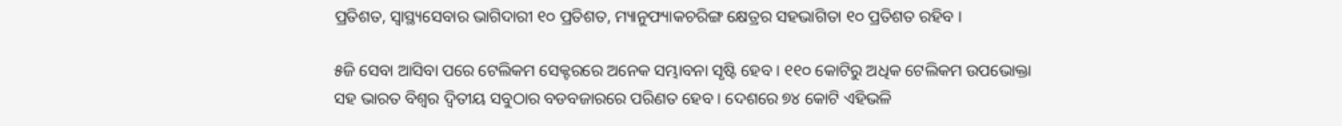ପ୍ରତିଶତ, ସ୍ୱାସ୍ଥ୍ୟସେବାର ଭାଗିଦାରୀ ୧୦ ପ୍ରତିଶତ, ମ୍ୟାନୁଫ୍ୟାକଚରିଙ୍ଗ କ୍ଷେତ୍ରର ସହଭାଗିତା ୧୦ ପ୍ରତିଶତ ରହିବ ।

୫ଜି ସେବା ଆସିବା ପରେ ଟେଲିକମ ସେକ୍ଟରରେ ଅନେକ ସମ୍ଭାବନା ସୃଷ୍ଟି ହେବ । ୧୧୦ କୋଟିରୁ ଅଧିକ ଟେଲିକମ ଉପଭୋକ୍ତା ସହ ଭାରତ ବିଶ୍ୱର ଦ୍ୱିତୀୟ ସବୁଠାର ବଡବଜାରରେ ପରିଣତ ହେବ । ଦେଶରେ ୭୪ କୋଟି ଏହିଭଳି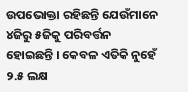ଉପଭୋକ୍ତା ରହିଛନ୍ତି ଯେଉଁମାନେ ୪ଜିରୁ ୫ଜିକୁ ପରିବର୍ତ୍ତନ ହୋଇଛନ୍ତି । କେବଳ ଏତିକି ନୁହେଁ ୨.୫ ଲକ୍ଷ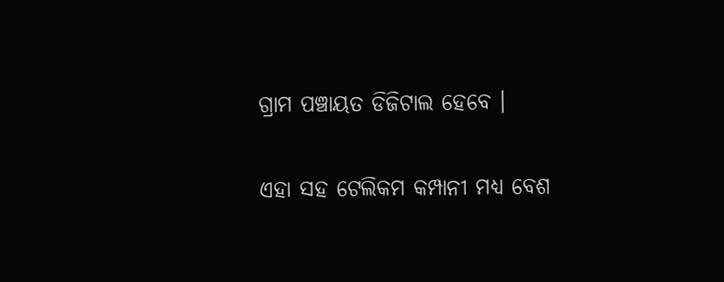ଗ୍ରାମ ପଞ୍ଚାୟତ ଡିଜିଟାଲ ହେବେ ।

ଏହା ସହ ଟେଲିକମ କମ୍ପାନୀ ମଧ୍ୟ ବେଶ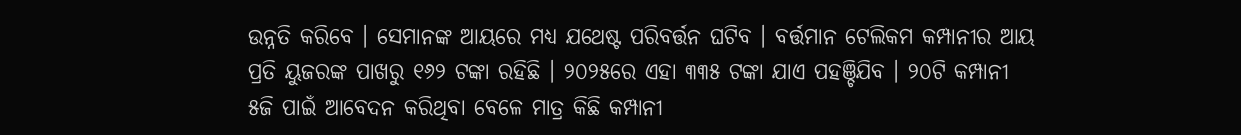ଉନ୍ନତି କରିବେ । ସେମାନଙ୍କ ଆୟରେ ମଧ୍ୟ ଯଥେଷ୍ଟ ପରିବର୍ତ୍ତନ ଘଟିବ । ବର୍ତ୍ତମାନ ଟେଲିକମ କମ୍ପାନୀର ଆୟ ପ୍ରତି ୟୁଜରଙ୍କ ପାଖରୁ ୧୬୨ ଟଙ୍କା ରହିଛି । ୨୦୨୫ରେ ଏହା ୩୩୫ ଟଙ୍କା ଯାଏ ପହଞ୍ଚିଯିବ । ୨୦ଟି କମ୍ପାନୀ ୫ଜି ପାଇଁ ଆବେଦନ କରିଥିବା ବେଳେ ମାତ୍ର କିଛି କମ୍ପାନୀ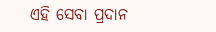ଏହି ସେବା ପ୍ରଦାନ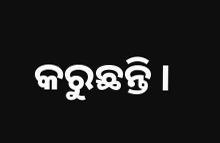କରୁଛନ୍ତି ।